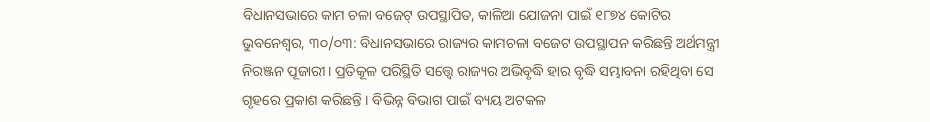ବିଧାନସଭାରେ କାମ ଚଳା ବଜେଟ୍ ଉପସ୍ଥାପିତ, କାଳିଆ ଯୋଜନା ପାଇଁ ୧୮୭୪ କୋଟିର
ଭୁବନେଶ୍ୱର, ୩୦/୦୩: ବିଧାନସଭାରେ ରାଜ୍ୟର କାମଚଳା ବଜେଟ ଉପସ୍ଥାପନ କରିଛନ୍ତି ଅର୍ଥମନ୍ତ୍ରୀ ନିରଞ୍ଜନ ପୂଜାରୀ। ପ୍ରତିକୂଳ ପରିସ୍ଥିତି ସତ୍ତ୍ୱେ ରାଜ୍ୟର ଅଭିବୃଦ୍ଧି ହାର ବୃଦ୍ଧି ସମ୍ଭାବନା ରହିଥିବା ସେ ଗୃହରେ ପ୍ରକାଶ କରିଛନ୍ତି । ବିଭିନ୍ନ ବିଭାଗ ପାଇଁ ବ୍ୟୟ ଅଟକଳ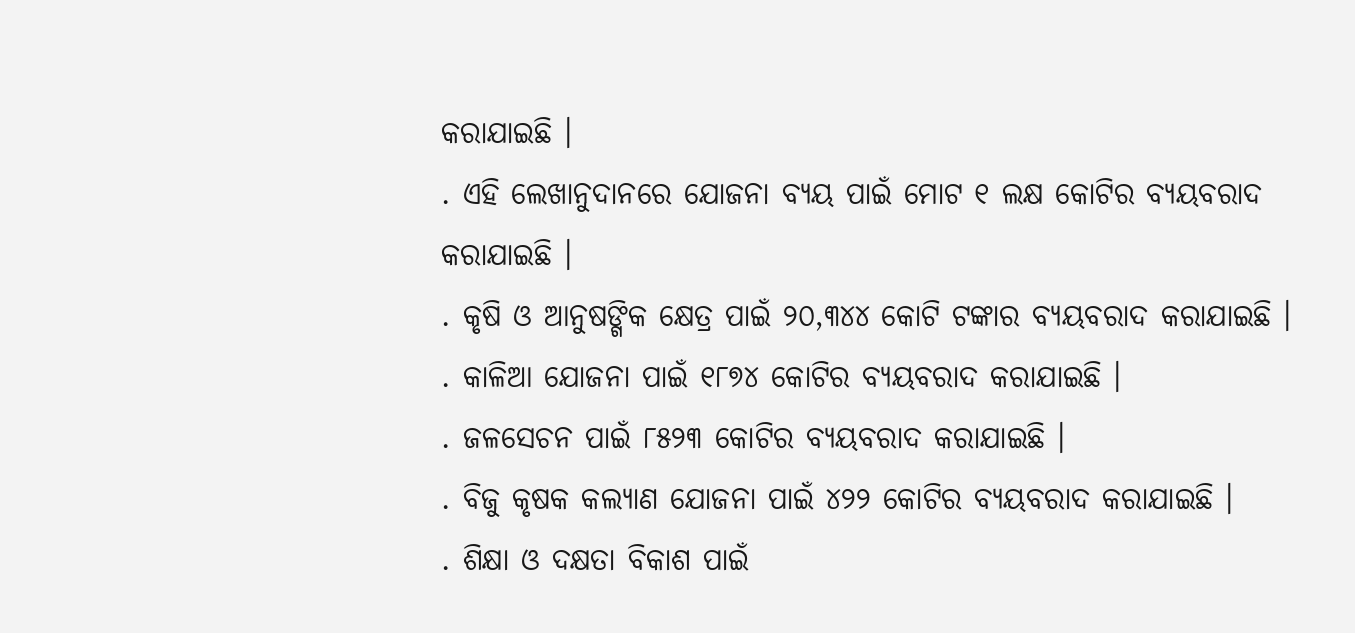କରାଯାଇଛି ।
. ଏହି ଲେଖାନୁଦାନରେ ଯୋଜନା ବ୍ୟୟ ପାଇଁ ମୋଟ ୧ ଲକ୍ଷ କୋଟିର ବ୍ୟୟବରାଦ କରାଯାଇଛି ।
. କୃଷି ଓ ଆନୁଷଙ୍ଗିକ କ୍ଷେତ୍ର ପାଇଁ ୨୦,୩୪୪ କୋଟି ଟଙ୍କାର ବ୍ୟୟବରାଦ କରାଯାଇଛି ।
. କାଳିଆ ଯୋଜନା ପାଇଁ ୧୮୭୪ କୋଟିର ବ୍ୟୟବରାଦ କରାଯାଇଛି ।
. ଜଳସେଚନ ପାଇଁ ୮୫୨୩ କୋଟିର ବ୍ୟୟବରାଦ କରାଯାଇଛି ।
. ବିଜୁ କୃଷକ କଲ୍ୟାଣ ଯୋଜନା ପାଇଁ ୪୨୨ କୋଟିର ବ୍ୟୟବରାଦ କରାଯାଇଛି ।
. ଶିକ୍ଷା ଓ ଦକ୍ଷତା ବିକାଶ ପାଇଁ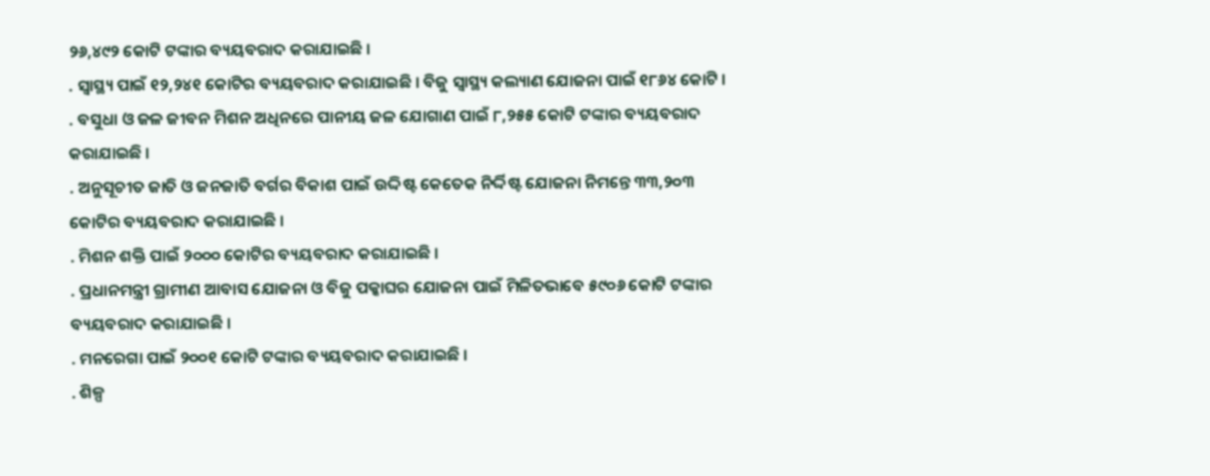୨୬,୪୯୨ କୋଟି ଟଙ୍କାର ବ୍ୟୟବରାଦ କରାଯାଇଛି ।
. ସ୍ବାସ୍ଥ୍ୟ ପାଇଁ ୧୨,୨୪୧ କୋଟିର ବ୍ୟୟବରାଦ କରାଯାଇଛି । ବିଜୁ ସ୍ବାସ୍ଥ୍ୟ କଲ୍ୟାଣ ଯୋଜନା ପାଇଁ ୧୮୬୪ କୋଟି ।
. ବସୁଧା ଓ ଜଳ ଜୀବନ ମିଶନ ଅଧିନରେ ପାନୀୟ ଜଳ ଯୋଗାଣ ପାଇଁ ୮,୨୫୫ କୋଟି ଟଙ୍କାର ବ୍ୟୟବରାଦ କରାଯାଇଛି ।
. ଅନୁସୂଚୀତ ଜାତି ଓ ଜନଜାତି ବର୍ଗର ବିକାଶ ପାଇଁ ଉଦ୍ଦିଷ୍ଟ କେତେକ ନିର୍ଦ୍ଦିଷ୍ଟ ଯୋଜନା ନିମନ୍ତେ ୩୩,୨୦୩ କୋଟିର ବ୍ୟୟବରାଦ କରାଯାଇଛି ।
. ମିଶନ ଶକ୍ତି ପାଇଁ ୨୦୦୦ କୋଟିର ବ୍ୟୟବରାଦ କରାଯାଇଛି ।
. ପ୍ରଧାନମନ୍ତ୍ରୀ ଗ୍ରାମୀଣ ଆବାସ ଯୋଜନା ଓ ବିଜୁ ପକ୍କାଘର ଯୋଜନା ପାଇଁ ମିଳିତଭାବେ ୫୯୦୬ କୋଟି ଟଙ୍କାର ବ୍ୟୟବରାଦ କରାଯାଇଛି ।
. ମନରେଗା ପାଇଁ ୨୦୦୧ କୋଟି ଟଙ୍କାର ବ୍ୟୟବରାଦ କରାଯାଇଛି ।
. ଶିଳ୍ପ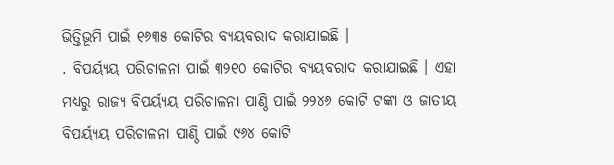ଭିତ୍ତିଭୂମି ପାଇଁ ୧୬୩୫ କୋଟିର ବ୍ୟୟବରାଦ କରାଯାଇଛି ।
. ବିପର୍ୟ୍ୟୟ ପରିଚାଳନା ପାଇଁ ୩୨୧୦ କୋଟିର ବ୍ୟୟବରାଦ କରାଯାଇଛି । ଏହା ମଧ୍ୟରୁ ରାଜ୍ୟ ବିପର୍ୟ୍ୟୟ ପରିଚାଳନା ପାଣ୍ଠି ପାଇଁ ୨୨୪୬ କୋଟି ଟଙ୍କା ଓ ଜାତୀୟ ବିପର୍ୟ୍ୟୟ ପରିଚାଳନା ପାଣ୍ଠି ପାଇଁ ୯୬୪ କୋଟି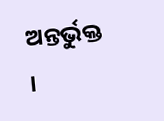ଅନ୍ତର୍ଭୁକ୍ତ ।